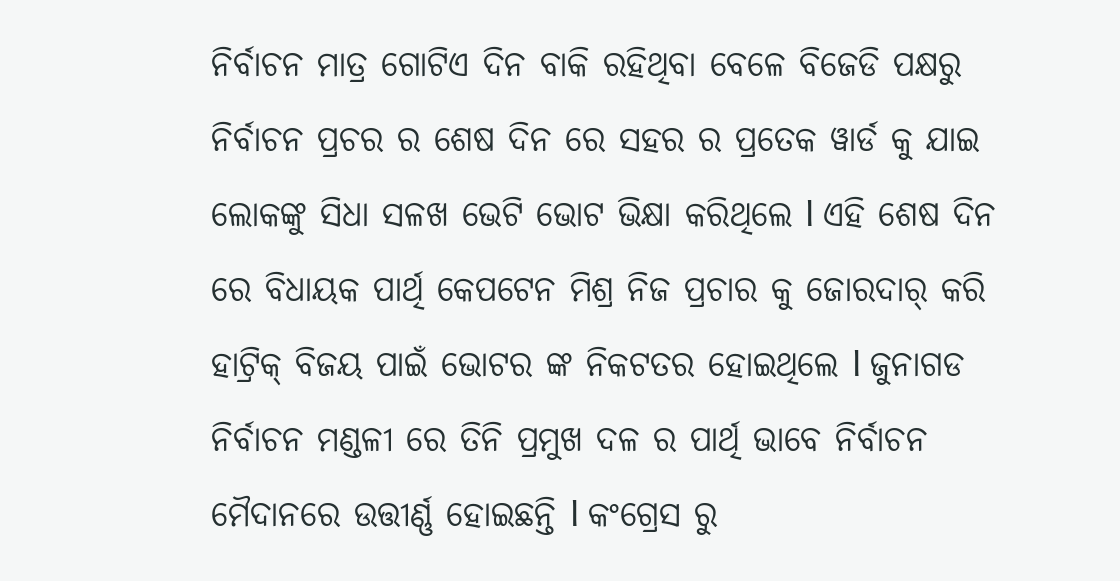ନିର୍ବାଚନ ମାତ୍ର ଗୋଟିଏ ଦିନ ବାକି ରହିଥିବା ବେଳେ ବିଜେଡି ପକ୍ଷରୁ ନିର୍ବାଚନ ପ୍ରଚର ର ଶେଷ ଦିନ ରେ ସହର ର ପ୍ରତେକ ୱାର୍ଡ କୁ ଯାଇ ଲୋକଙ୍କୁ ସିଧା ସଳଖ ଭେଟି ଭୋଟ ଭିକ୍ଷା କରିଥିଲେ l ଏହି ଶେଷ ଦିନ ରେ ବିଧାୟକ ପାର୍ଥି କେପଟେନ ମିଶ୍ର ନିଜ ପ୍ରଚାର କୁ ଜୋରଦାର୍ କରି ହାଟ୍ରିକ୍ ବିଜୟ ପାଇଁ ଭୋଟର ଙ୍କ ନିକଟତର ହୋଇଥିଲେ l ଜୁନାଗଡ ନିର୍ବାଚନ ମଣ୍ଡଳୀ ରେ ତିନି ପ୍ରମୁଖ ଦଳ ର ପାର୍ଥି ଭାବେ ନିର୍ବାଚନ ମୈଦାନରେ ଉତ୍ତୀର୍ଣ୍ଣ ହୋଇଛନ୍ତି l କଂଗ୍ରେସ ରୁ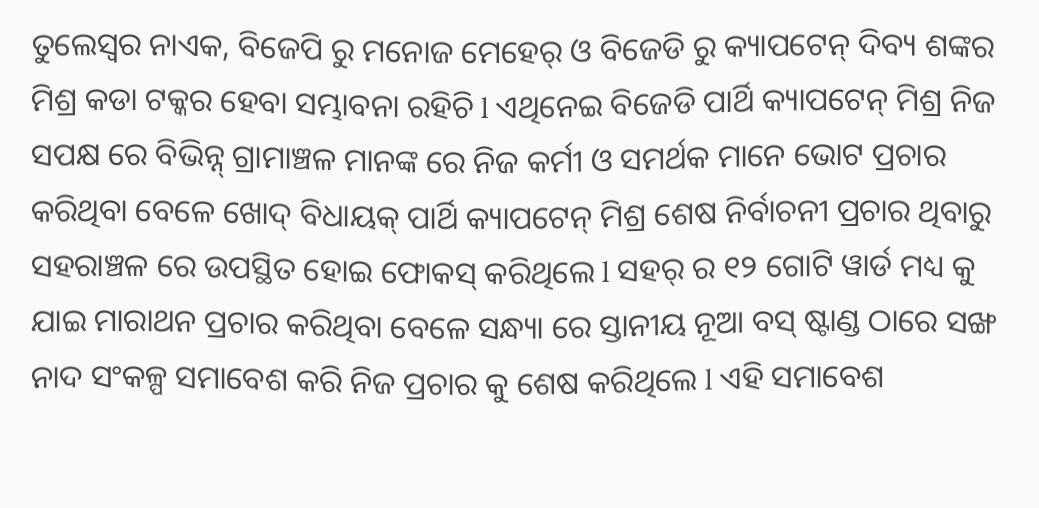ତୁଲେସ୍ଵର ନାଏକ, ବିଜେପି ରୁ ମନୋଜ ମେହେର୍ ଓ ବିଜେଡି ରୁ କ୍ୟାପଟେନ୍ ଦିବ୍ୟ ଶଙ୍କର ମିଶ୍ର କଡା ଟକ୍କର ହେବା ସମ୍ଭାବନା ରହିଚି l ଏଥିନେଇ ବିଜେଡି ପାର୍ଥି କ୍ୟାପଟେନ୍ ମିଶ୍ର ନିଜ ସପକ୍ଷ ରେ ବିଭିନ୍ନ୍ ଗ୍ରାମାଞ୍ଚଳ ମାନଙ୍କ ରେ ନିଜ କର୍ମୀ ଓ ସମର୍ଥକ ମାନେ ଭୋଟ ପ୍ରଚାର କରିଥିବା ବେଳେ ଖୋଦ୍ ବିଧାୟକ୍ ପାର୍ଥି କ୍ୟାପଟେନ୍ ମିଶ୍ର ଶେଷ ନିର୍ବାଚନୀ ପ୍ରଚାର ଥିବାରୁ ସହରାଞ୍ଚଳ ରେ ଉପସ୍ଥିତ ହୋଇ ଫୋକସ୍ କରିଥିଲେ l ସହର୍ ର ୧୨ ଗୋଟି ୱାର୍ଡ ମଧ୍ୟ କୁ ଯାଇ ମାରାଥନ ପ୍ରଚାର କରିଥିବା ବେଳେ ସନ୍ଧ୍ୟା ରେ ସ୍ତାନୀୟ ନୂଆ ବସ୍ ଷ୍ଟାଣ୍ଡ ଠାରେ ସଙ୍ଖ ନାଦ ସଂକଳ୍ପ ସମାବେଶ କରି ନିଜ ପ୍ରଚାର କୁ ଶେଷ କରିଥିଲେ l ଏହି ସମାବେଶ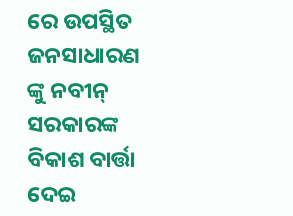ରେ ଉପସ୍ଥିତ ଜନସାଧାରଣ ଙ୍କୁ ନବୀନ୍ ସରକାରଙ୍କ ବିକାଶ ବାର୍ତ୍ତା ଦେଇ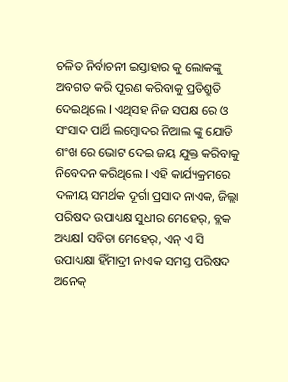ଚଳିତ ନିର୍ବାଚନୀ ଇସ୍ତାହାର କୁ ଲୋକଙ୍କୁ ଅବଗତ କରି ପୂରଣ କରିବାକୁ ପ୍ରତିଶ୍ରୁତି ଦେଇଥିଲେ l ଏଥିସହ ନିଜ ସପକ୍ଷ ରେ ଓ ସଂସାଦ ପାର୍ଥି ଲମ୍ବୋଦର ନିଆଲ ଙ୍କୁ ଯୋଡି ଶଂଖ ରେ ଭୋଟ ଦେଇ ଜୟ ଯୁକ୍ତ କରିବାକୁ ନିବେଦନ କରିଥିଲେ l ଏହି କାର୍ଯ୍ୟକ୍ରମରେ ଦଳୀୟ ସମର୍ଥକ ଦୂର୍ଗା ପ୍ରସାଦ ନାଏକ, ଜିଲ୍ଲା ପରିଷଦ ଉପାଧ୍ୟକ୍ଷ ସୁଧୀର ମେହେର୍, ବ୍ଲକ ଅଧ୍ୟକ୍ଷl ସବିତା ମେହେର୍, ଏନ୍ ଏ ସି ଉପାଧ୍ୟକ୍ଷା ହିଁମାଦ୍ରୀ ନାଏକ ସମସ୍ତ ପରିଷଦ ଅନେକ୍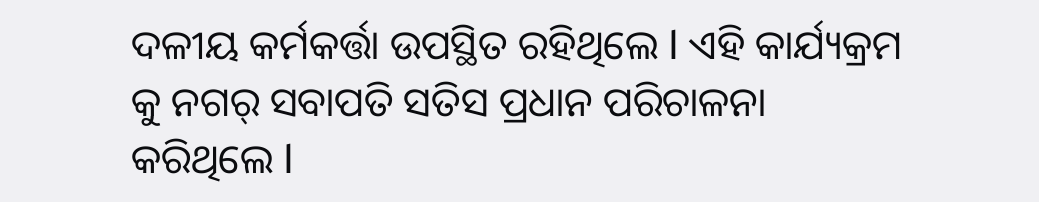ଦଳୀୟ କର୍ମକର୍ତ୍ତା ଉପସ୍ଥିତ ରହିଥିଲେ l ଏହି କାର୍ଯ୍ୟକ୍ରମ କୁ ନଗର୍ ସବାପତି ସତିସ ପ୍ରଧାନ ପରିଚାଳନା କରିଥିଲେ l